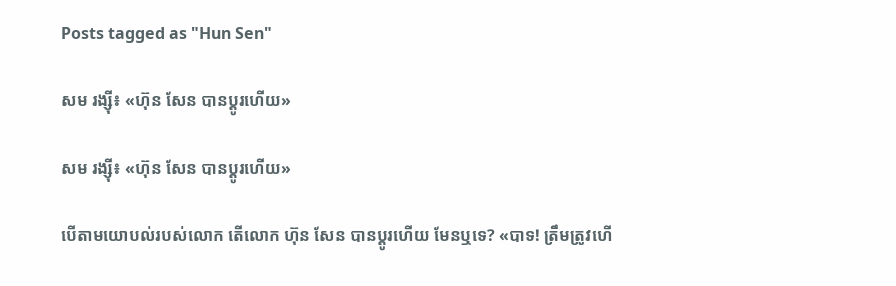Posts tagged as "Hun Sen"

សម រង្ស៊ី៖ «ហ៊ុន សែន បានប្ដូរហើយ»

សម រង្ស៊ី៖ «ហ៊ុន សែន បានប្ដូរហើយ»

បើតាមយោបល់របស់លោក តើលោក ហ៊ុន សែន បានប្ដូរហើយ មែនឬទេ? «បាទ! ត្រឹមត្រូវហើ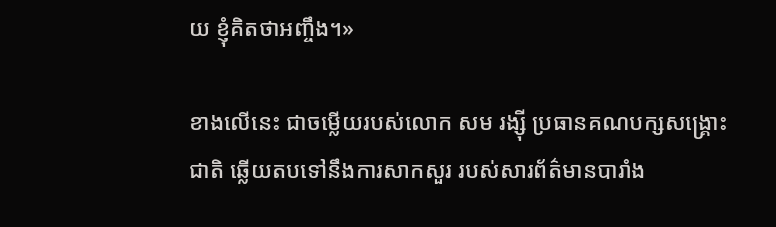យ ខ្ញុំគិតថាអញ្ចឹង។»

ខាងលើនេះ ជាចម្លើយរបស់លោក សម រង្ស៊ី ប្រធានគណបក្សសង្គ្រោះជាតិ ឆ្លើយតបទៅនឹងការសាកសួរ របស់សារព័ត៌មានបារាំង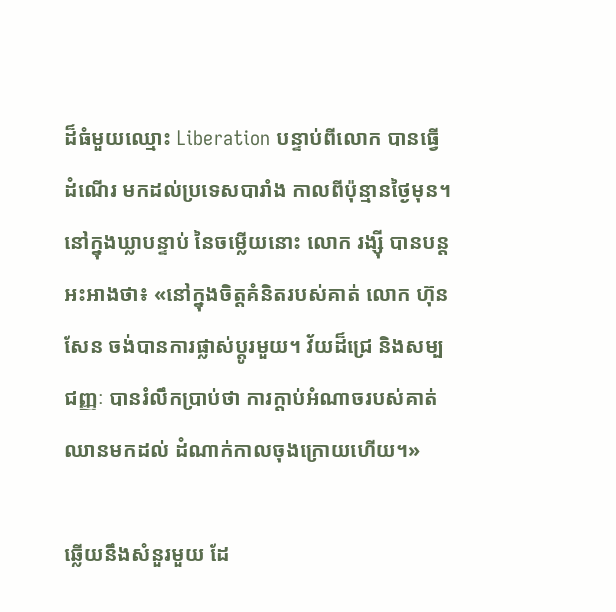ដ៏ធំមួយឈ្មោះ Liberation បន្ទាប់ពីលោក បានធ្វើដំណើរ មកដល់ប្រទេសបារាំង កាលពីប៉ុន្មានថ្ងៃមុន។ នៅក្នុងឃ្លាបន្ទាប់ នៃចម្លើយនោះ លោក រង្ស៊ី បានបន្តអះអាងថា៖ «នៅក្នុងចិត្តគំនិតរបស់គាត់ លោក ហ៊ុន សែន ចង់បានការផ្លាស់ប្ដូរមួយ។ វ័យដ៏ជ្រេ និងសម្បជញ្ញៈ បានរំលឹកប្រាប់ថា ការក្ដាប់អំណាចរបស់គាត់ ឈានមកដល់ ដំណាក់កាលចុងក្រោយហើយ។»

ឆ្លើយនឹងសំនួរមួយ ដែ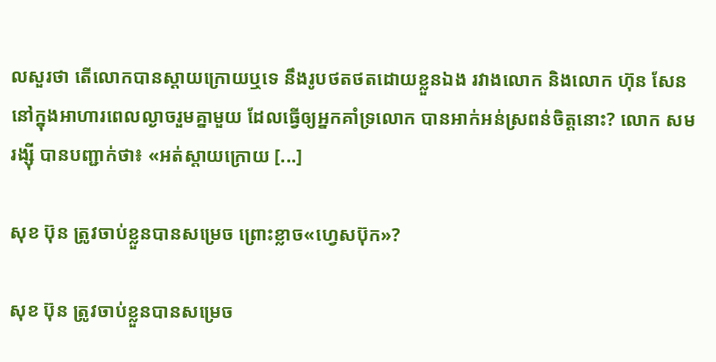លសួរថា តើលោកបានស្ដាយក្រោយឬទេ នឹងរូបថតថតដោយខ្លួនឯង រវាងលោក និងលោក ហ៊ុន សែន នៅក្នុងអាហារពេលល្ងាចរួមគ្នាមួយ ដែលធ្វើឲ្យអ្នកគាំទ្រលោក បានអាក់អន់ស្រពន់ចិត្តនោះ? លោក សម រង្ស៊ី បានបញ្ជាក់ថា៖ «អត់ស្ដាយក្រោយ [...]

សុខ ប៊ុន ត្រូវចាប់ខ្លួនបានសម្រេច ព្រោះខ្លាច«ហ្វេសប៊ុក»?

សុខ ប៊ុន ត្រូវចាប់ខ្លួនបានសម្រេច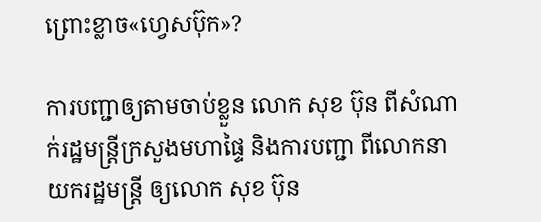ព្រោះខ្លាច«ហ្វេសប៊ុក»?

ការបញ្ជាឲ្យតាមចាប់ខ្លួន លោក សុខ ប៊ុន ពីសំណាក់រដ្ឋមន្រ្តីក្រសួងមហាផ្ទៃ និងការបញ្ជា ពីលោកនាយករដ្ឋមន្រ្តី ឲ្យលោក សុខ ប៊ុន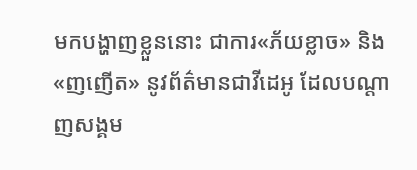មកបង្ហាញខ្លួននោះ ជាការ«ភ័យខ្លាច» និង«ញញើត» នូវព័ត៌មានជាវីដេអូ ដែលបណ្តាញសង្គម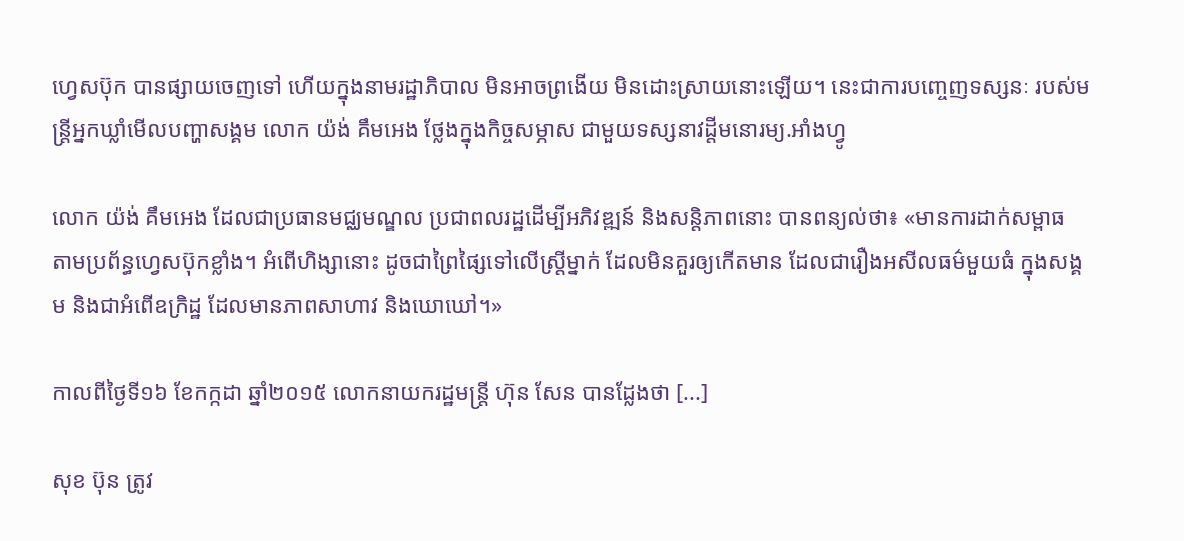ហ្វេសប៊ុក បានផ្សាយចេញទៅ ហើយក្នុងនាមរដ្ឋាភិបាល មិនអាចព្រងើយ មិនដោះស្រាយនោះឡើយ។ នេះជាការបញ្ចេញទស្សនៈ របស់មន្ត្រីអ្នកឃ្លាំមើលបញ្ហាសង្គម លោក យ៉ង់ គឹមអេង ថ្លែងក្នុងកិច្ចសម្ភាស ជាមួយទស្សនាវដ្តីមនោរម្យ.អាំងហ្វូ

លោក យ៉ង់ គឹមអេង ដែលជាប្រធានមជ្ឈមណ្ឌល ប្រជាពលរដ្ឋដើម្បីអភិវឌ្ឍន៍ និងសន្តិភាពនោះ បានពន្យល់ថា៖ «មានការដាក់សម្ពាធ តាមប្រព័ន្ធហ្វេសប៊ុកខ្លាំង។ អំពើហិង្សានោះ ដូចជាព្រៃផ្សៃទៅលើស្រ្តីម្នាក់ ដែលមិនគួរឲ្យកើតមាន ដែលជារឿងអសីលធម៌មួយធំ ក្នុងសង្គម និងជាអំពើឧក្រិដ្ឋ ដែលមានភាពសាហាវ និងឃោឃៅ។»

កាលពីថ្ងៃទី១៦ ខែកក្កដា ឆ្នាំ២០១៥ លោកនាយករដ្ឋមន្ត្រី ហ៊ុន សែន បានដ្លែងថា [...]

សុខ ប៊ុន ត្រូវ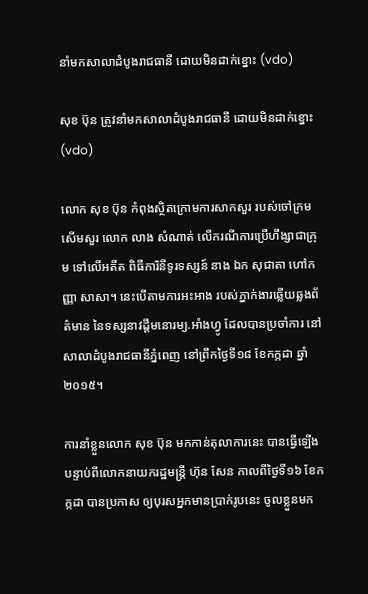នាំមកសាលាដំបូងរាជធានី ដោយមិនដាក់ខ្នោះ (vdo)

សុខ ប៊ុន ត្រូវនាំមកសាលាដំបូងរាជធានី ដោយមិនដាក់ខ្នោះ (vdo)

លោក សុខ ប៊ុន កំពុងស្ថិតក្រោមការសាកសួរ របស់ចៅក្រមសើមសួរ លោក លាង សំណាត់ លើករណីការប្រើហឹង្សាជាក្រុម ទៅលើអតីត ពិធីការិនីទូរទស្សន៍ នាង ឯក សុជាតា ហៅកញ្ញា សាសា។ នេះបើតាមការអះអាង របស់ភ្នាក់ងារឆ្លើយឆ្លងព័ត៌មាន នៃទស្សនាវដ្តីមនោរម្យ.អាំងហ្វូ ដែលបានប្រចាំការ នៅសាលាដំបូងរាជធានីភ្នំពេញ នៅព្រឹកថ្ងៃទី១៨ ខែកក្កដា ឆ្នាំ២០១៥។

ការនាំខ្លួនលោក សុខ ប៊ុន មកកាន់តុលាការនេះ បានធ្វើឡើង បន្ទាប់ពីលោកនាយករដ្ឋមន្រ្តី ហ៊ុន សែន កាលពីថ្ងៃទី១៦ ខែកក្កដា បានប្រកាស ឲ្យបុរសអ្នកមានប្រាក់រូបនេះ ចូលខ្លួនមក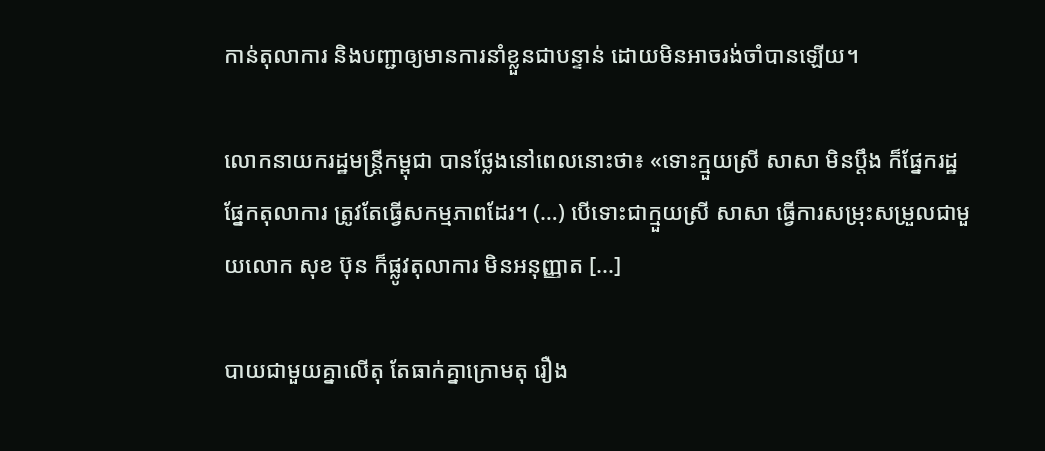កាន់តុលាការ និងបញ្ជាឲ្យមានការនាំខ្លួនជាបន្ទាន់ ដោយមិនអាចរង់ចាំបានឡើយ។

លោកនាយករដ្ឋមន្រ្តីកម្ពុជា បានថ្លែងនៅពេលនោះថា៖ «ទោះក្មួយស្រី សាសា មិនប្តឹង ក៏ផ្នែករដ្ឋ ផ្នែកតុលាការ ត្រូវតែធ្វើសកម្មភាពដែរ។ (…) បើទោះជាក្មួយស្រី សាសា ធ្វើការសម្រុះសម្រួលជាមួយលោក សុខ ប៊ុន ក៏ផ្លូវតុលាការ មិនអនុញ្ញាត [...]

បាយជាមួយគ្នាលើតុ តែធាក់គ្នាក្រោមតុ រឿង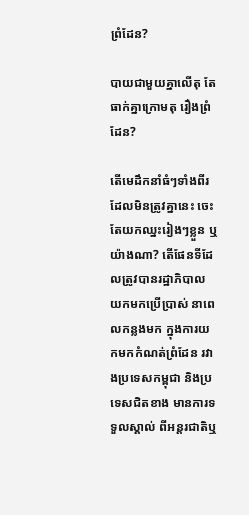ព្រំដែន?

បាយជាមួយគ្នាលើតុ តែធាក់គ្នាក្រោមតុ រឿងព្រំដែន?

តើមេដឹកនាំធំៗទាំងពីរ ដែលមិនត្រូវគ្នានេះ ចេះតែយកឈ្នះរៀងៗខ្លួន ឬយ៉ាងណា? តើផែនទីដែលត្រូវបានរដ្ឋាភិបាល យកមកប្រើប្រាស់ នាពេលកន្លងមក ក្នុងការយកមកកំណត់ព្រំដែន រវាងប្រទេសកម្ពុជា និងប្រទេសជិតខាង មានការទទួលស្គាល់ ពីអន្តរជាតិឬ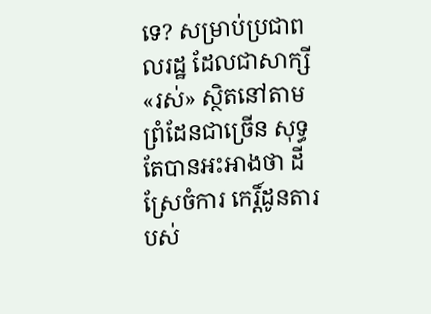ទេ? សម្រាប់ប្រជាពលរដ្ឋ ដែលជាសាក្សី«រស់» ស្ថិតនៅតាមព្រំដែនជាច្រើន សុទ្ធតែបានអះអាងថា ដីស្រែចំការ កេរិ៍្តដូនតារបស់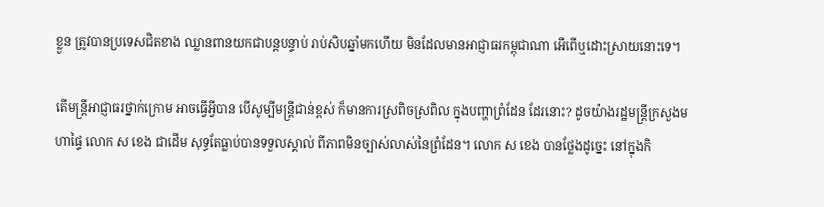ខ្លួន ត្រូវបានប្រទេសជិតខាង ឈ្លានពានយកជាបន្តបន្ទាប់ រាប់សិបឆ្នាំមកហើយ មិនដែលមានអាជ្ញាធរកម្ពុជាណា អើពើឬដោះស្រាយនោះទេ។

តើមន្ត្រីអាជ្ញាធរថ្នាក់ក្រោម អាចធ្វើអ្វីបាន បើសូម្បីមន្ត្រីជាន់ខ្ពស់ ក៏មានការស្រពិចស្រពិល ក្នុងបញ្ហាព្រំដែន ដែរនោះ? ដូចយ៉ាងរដ្ឋមន្រ្តីក្រសួងមហាផ្ទៃ លោក ស ខេង ជាដើម សុទ្ធតែធ្លាប់បានទទួលស្គាល់ ពីភាពមិនច្បាស់លាស់នៃព្រំដែន។ លោក ស ខេង បានថ្លែងដូច្នេះ នៅក្នុងកិ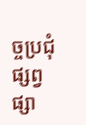ច្ចប្រជុំផ្សព្វផ្សា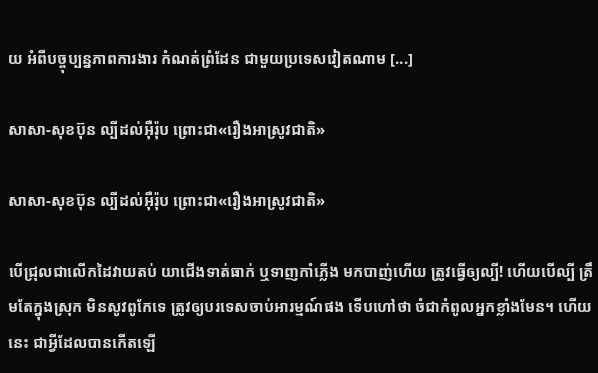យ អំពីបច្ចុប្បន្នភាពការងារ កំណត់ព្រំដែន ជាមួយប្រទេសវៀតណាម [...]

សាសា-សុខប៊ុន ល្បីដល់អ៊ឺរ៉ុប ព្រោះជា«រឿងអាស្រូវជាតិ»

សាសា-សុខប៊ុន ល្បីដល់អ៊ឺរ៉ុប ព្រោះជា«រឿងអាស្រូវជាតិ»

បើជ្រុលជាលើកដៃវាយតប់ យាជើងទាត់ធាក់ ឬទាញកាំភ្លើង មកបាញ់ហើយ ត្រូវធ្វើឲ្យល្បី! ហើយបើល្បី ត្រឹមតែក្នុងស្រុក មិនសូវពូកែទេ ត្រូវឲ្យបរទេសចាប់អារម្មណ៍ផង ទើបហៅថា ចំជាកំពូលអ្នកខ្លាំងមែន។ ហើយនេះ ជាអ្វីដែលបានកើតឡើ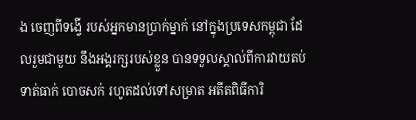ង ចេញពីទង្វើ របស់អ្នកមានប្រាក់ម្នាក់ នៅក្នុងប្រទេសកម្ពុជា ដែលរួមជាមួយ នឹងអង្គរក្សរបស់ខ្លួន បានទទួលស្គាល់ពីការវាយតប់ ទាត់ធាក់ បោចសក់ រហូតដល់ទៅសម្រាត អតីតពិធីការិ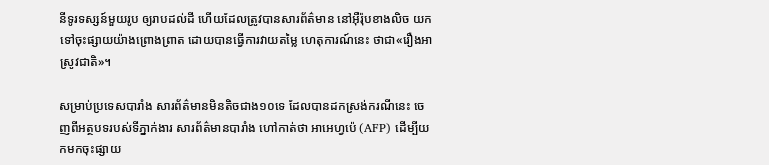នីទូរទស្សន៍មួយរូប ឲ្យរាបដល់ដី ហើយដែលត្រូវបានសារព័ត៌មាន នៅអ៊ឺរ៉ុបខាងលិច យកទៅចុះផ្សាយយ៉ាងព្រោងព្រាត ដោយបានធ្វើការវាយតម្លៃ ហេតុការណ៍នេះ ថាជា«រឿងអាស្រូវជាតិ»។

សម្រាប់ប្រទេសបារាំង សារព័ត៌មានមិនតិចជាង១០ទេ ដែលបានដកស្រង់ករណីនេះ ចេញពីអត្ថបទរបស់ទីភ្នាក់ងារ សារព័ត៌មានបារាំង ហៅកាត់ថា អាអេហ្វប៉េ (AFP) ដើម្បីយកមកចុះផ្សាយ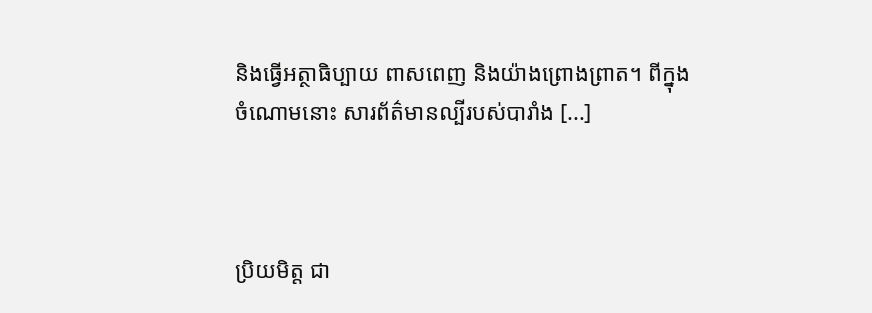និងធ្វើអត្ថាធិប្បាយ ពាសពេញ និងយ៉ាងព្រោងព្រាត។ ពីក្នុងចំណោមនោះ សារព័ត៌មានល្បីរបស់បារាំង [...]



ប្រិយមិត្ត ជា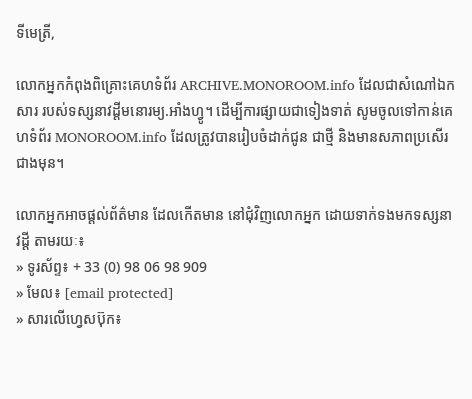ទីមេត្រី,

លោកអ្នកកំពុងពិគ្រោះគេហទំព័រ ARCHIVE.MONOROOM.info ដែលជាសំណៅឯកសារ របស់ទស្សនាវដ្ដីមនោរម្យ.អាំងហ្វូ។ ដើម្បីការផ្សាយជាទៀងទាត់ សូមចូលទៅកាន់គេហទំព័រ MONOROOM.info ដែលត្រូវបានរៀបចំដាក់ជូន ជាថ្មី និងមានសភាពប្រសើរជាងមុន។

លោកអ្នកអាចផ្ដល់ព័ត៌មាន ដែលកើតមាន នៅជុំវិញលោកអ្នក ដោយទាក់ទងមកទស្សនាវដ្ដី តាមរយៈ៖
» ទូរស័ព្ទ៖ + 33 (0) 98 06 98 909
» មែល៖ [email protected]
» សារលើហ្វេសប៊ុក៖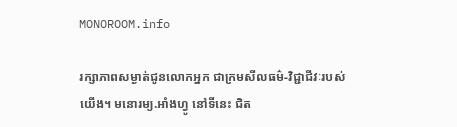MONOROOM.info

រក្សាភាពសម្ងាត់ជូនលោកអ្នក ជាក្រមសីលធម៌-វិជ្ជាជីវៈរបស់យើង។ មនោរម្យ.អាំងហ្វូ នៅទីនេះ ជិត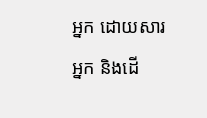អ្នក ដោយសារអ្នក និងដើ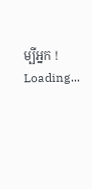ម្បីអ្នក !
Loading...